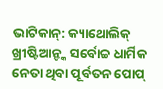ଭାଟିକାନ୍: କ୍ୟାଥୋଲିକ୍ ଖ୍ରୀଷ୍ଟିଆନ୍ଙ୍କ ସର୍ବୋଚ୍ଚ ଧାର୍ମିକ ନେତା ଥିବା ପୂର୍ବତନ ପୋପ୍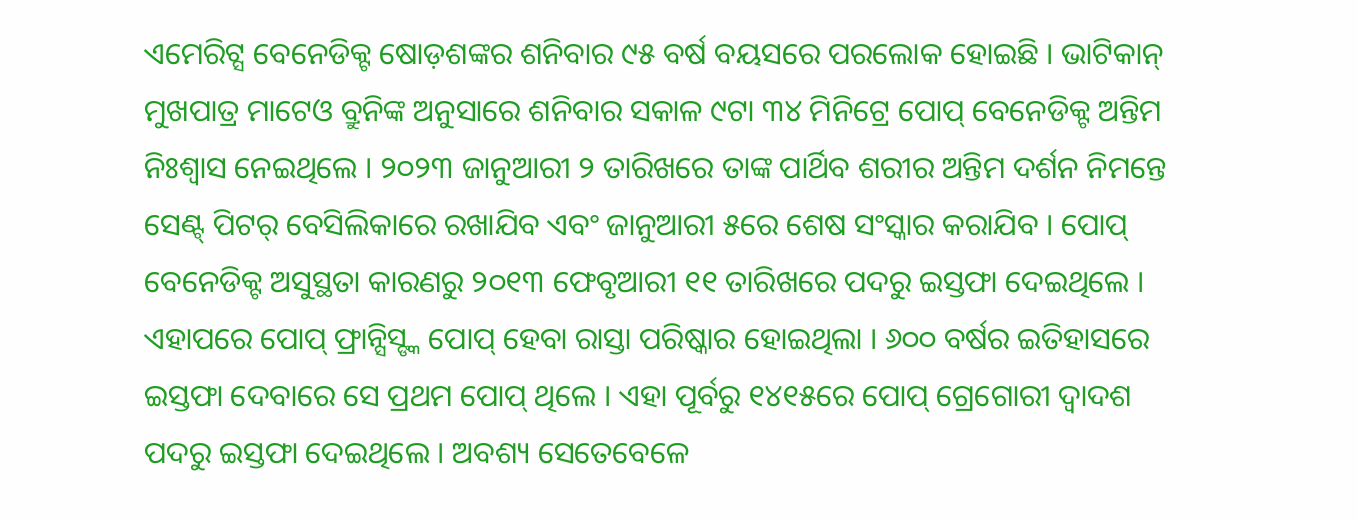ଏମେରିଟ୍ସ ବେନେଡିକ୍ଟ ଷୋଡ଼ଶଙ୍କର ଶନିବାର ୯୫ ବର୍ଷ ବୟସରେ ପରଲୋକ ହୋଇଛି । ଭାଟିକାନ୍ ମୁଖପାତ୍ର ମାଟେଓ ବ୍ରୁନିଙ୍କ ଅନୁସାରେ ଶନିବାର ସକାଳ ୯ଟା ୩୪ ମିନିଟ୍ରେ ପୋପ୍ ବେନେଡିକ୍ଟ ଅନ୍ତିମ ନିଃଶ୍ୱାସ ନେଇଥିଲେ । ୨୦୨୩ ଜାନୁଆରୀ ୨ ତାରିଖରେ ତାଙ୍କ ପାର୍ଥିବ ଶରୀର ଅନ୍ତିମ ଦର୍ଶନ ନିମନ୍ତେ ସେଣ୍ଟ୍ ପିଟର୍ ବେସିଲିକାରେ ରଖାଯିବ ଏବଂ ଜାନୁଆରୀ ୫ରେ ଶେଷ ସଂସ୍କାର କରାଯିବ । ପୋପ୍ ବେନେଡିକ୍ଟ ଅସୁସ୍ଥତା କାରଣରୁ ୨୦୧୩ ଫେବୃଆରୀ ୧୧ ତାରିଖରେ ପଦରୁ ଇସ୍ତଫା ଦେଇଥିଲେ । ଏହାପରେ ପୋପ୍ ଫ୍ରାନ୍ସିସ୍ଙ୍କ ପୋପ୍ ହେବା ରାସ୍ତା ପରିଷ୍କାର ହୋଇଥିଲା । ୬୦୦ ବର୍ଷର ଇତିହାସରେ ଇସ୍ତଫା ଦେବାରେ ସେ ପ୍ରଥମ ପୋପ୍ ଥିଲେ । ଏହା ପୂର୍ବରୁ ୧୪୧୫ରେ ପୋପ୍ ଗ୍ରେଗୋରୀ ଦ୍ୱାଦଶ ପଦରୁ ଇସ୍ତଫା ଦେଇଥିଲେ । ଅବଶ୍ୟ ସେତେବେଳେ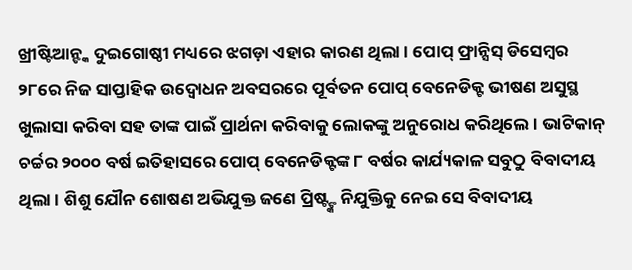ଖ୍ରୀଷ୍ଟିଆନ୍ଙ୍କ ଦୁଇଗୋଷ୍ଠୀ ମଧ୍ୟରେ ଝଗଡ଼ା ଏହାର କାରଣ ଥିଲା । ପୋପ୍ ଫ୍ରାନ୍ସିସ୍ ଡିସେମ୍ବର ୨୮ରେ ନିଜ ସାପ୍ତାହିକ ଉଦ୍ବୋଧନ ଅବସରରେ ପୂର୍ବତନ ପୋପ୍ ବେନେଡିକ୍ଟ ଭୀଷଣ ଅସୁସ୍ଥ ଖୁଲାସା କରିବା ସହ ତାଙ୍କ ପାଇଁ ପ୍ରାର୍ଥନା କରିବାକୁ ଲୋକଙ୍କୁ ଅନୁରୋଧ କରିଥିଲେ । ଭାଟିକାନ୍ ଚର୍ଚ୍ଚର ୨୦୦୦ ବର୍ଷ ଇତିହାସରେ ପୋପ୍ ବେନେଡିକ୍ଟଙ୍କ ୮ ବର୍ଷର କାର୍ଯ୍ୟକାଳ ସବୁଠୁ ବିବାଦୀୟ ଥିଲା । ଶିଶୁ ଯୌନ ଶୋଷଣ ଅଭିଯୁକ୍ତ ଜଣେ ପ୍ରିଷ୍ଟ୍ଙ୍କ ନିଯୁକ୍ତିକୁ ନେଇ ସେ ବିବାଦୀୟ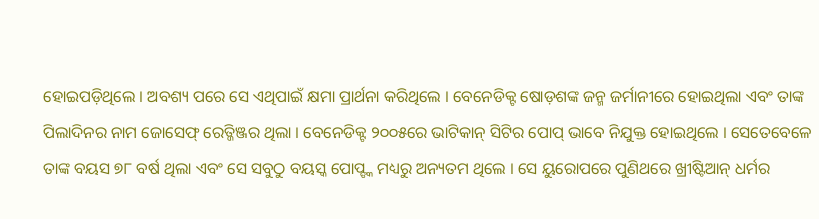ହୋଇପଡ଼ିଥିଲେ । ଅବଶ୍ୟ ପରେ ସେ ଏଥିପାଇଁ କ୍ଷମା ପ୍ରାର୍ଥନା କରିଥିଲେ । ବେନେଡିକ୍ଟ ଷୋଡ଼ଶଙ୍କ ଜନ୍ମ ଜର୍ମାନୀରେ ହୋଇଥିଲା ଏବଂ ତାଙ୍କ ପିଲାଦିନର ନାମ ଜୋସେଫ୍ ରେତ୍ଜିଞ୍ଜର ଥିଲା । ବେନେଡିକ୍ଟ ୨୦୦୫ରେ ଭାଟିକାନ୍ ସିଟିର ପୋପ୍ ଭାବେ ନିଯୁକ୍ତ ହୋଇଥିଲେ । ସେତେବେଳେ ତାଙ୍କ ବୟସ ୭୮ ବର୍ଷ ଥିଲା ଏବଂ ସେ ସବୁଠୁ ବୟସ୍କ ପୋପ୍ଙ୍କ ମଧ୍ୟରୁ ଅନ୍ୟତମ ଥିଲେ । ସେ ୟୁରୋପରେ ପୁଣିଥରେ ଖ୍ରୀଷ୍ଟିଆନ୍ ଧର୍ମର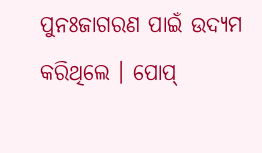ପୁନଃଜାଗରଣ ପାଇଁ ଉଦ୍ୟମ କରିଥିଲେ । ପୋପ୍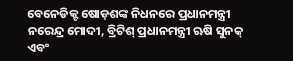ବେନେଡିକ୍ଟ ଷୋଡ଼ଶଙ୍କ ନିଧନରେ ପ୍ରଧାନମନ୍ତ୍ରୀ ନରେନ୍ଦ୍ର ମୋଦୀ, ବ୍ରିଟିଶ୍ ପ୍ରଧାନମନ୍ତ୍ରୀ ଋଷି ସୁନକ୍ ଏବଂ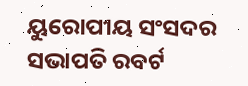ୟୁରୋପୀୟ ସଂସଦର ସଭାପତି ରବର୍ଟ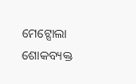ମେଟ୍ସୋଲା ଶୋକବ୍ୟକ୍ତ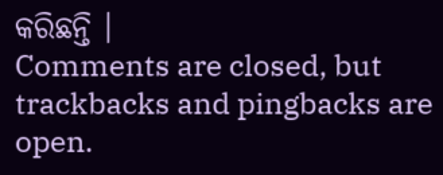କରିଛନ୍ତି ।
Comments are closed, but trackbacks and pingbacks are open.